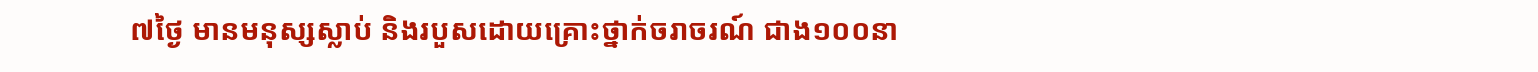៧ថ្ងៃ មានមនុស្សស្លាប់ និងរបួសដោយគ្រោះថ្នាក់ចរាចរណ៍ ជាង១០០នា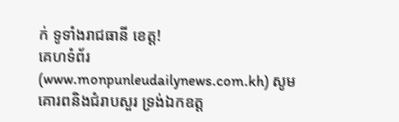ក់ ទូទាំងរាជធានី ខេត្ត!
គេហទំព័រ (www.monpunleudailynews.com.kh) សូមគោរពនិងជំរាបសួរ ទ្រង់ឯកឧត្ត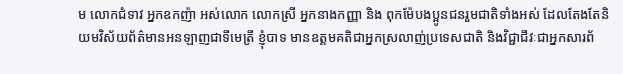ម លោកជំទាវ អ្នកឧកញ៉ា អស់លោក លោកស្រី អ្នកនាងកញ្ញា និង ពុកម៉ែបងប្អូនជនរួមជាតិទាំងអស់ ដែលតែងតែនិយមវិស័យព័ត៌មានអនឡាញជាទីមេត្រី ខ្ញុំបាទ មានឧត្តមគតិជាអ្នកស្រលាញ់ប្រទេសជាតិ និងវិជ្ជាជីវៈជាអ្នកសារព័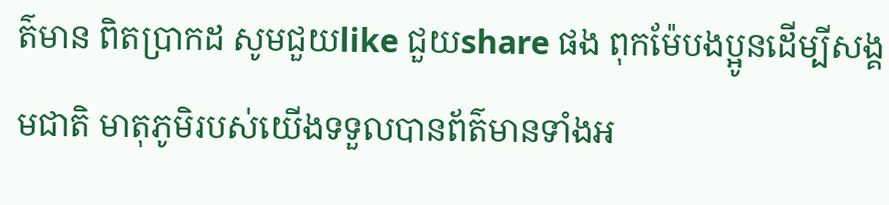ត៌មាន ពិតប្រាកដ សូមជួយlike ជួយshare ផង ពុកម៉ែបងប្អូនដើម្បីសង្គមជាតិ មាតុភូមិរបស់យើងទទួលបានព័ត៌មានទាំងអ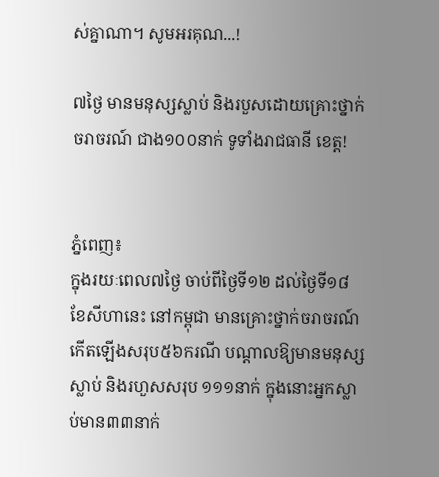ស់គ្នាណា។ សូមអរគុណ...!

៧ថ្ងៃ មានមនុស្សស្លាប់ និងរបួសដោយគ្រោះថ្នាក់ចរាចរណ៍ ជាង១០០នាក់ ទូទាំងរាជធានី ខេត្ត!


ភ្នំពេញ៖
ក្នុងរយៈពេល៧ថ្ងៃ ចាប់ពីថ្ងៃទី១២ ដល់ថ្ងៃទី១៨ ខែសីហានេះ នៅកម្ពុជា មានគ្រោះថ្នាក់ចរាចរណ៍កើតឡើងសរុប៥៦ករណី បណ្ដាលឱ្យមានមនុស្សស្លាប់ និងរហួសសរុប ១១១នាក់ ក្នុងនោះអ្នកស្លាប់មាន៣៣នាក់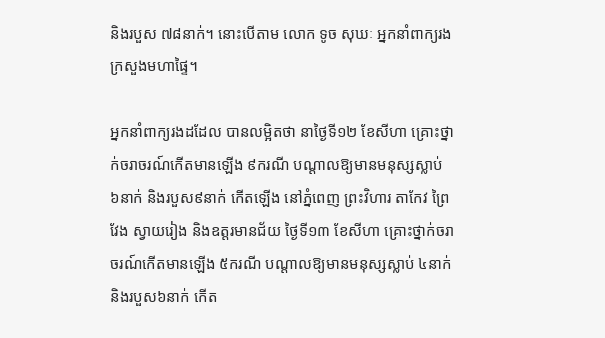និងរបួស ៧៨នាក់។ នោះបើតាម លោក ទូច សុឃៈ អ្នកនាំពាក្យរង ក្រសួងមហាផ្ទៃ។

អ្នកនាំពាក្យរងដដែល បានលម្អិតថា នាថ្ងៃទី១២ ខែសីហា គ្រោះថ្នាក់ចរាចរណ៍កើតមានឡើង ៩ករណី បណ្ដាលឱ្យមានមនុស្សស្លាប់ ៦នាក់ និងរបួស៩នាក់ កើតឡើង នៅភ្នំពេញ ព្រះវិហារ តាកែវ ព្រៃវែង ស្វាយរៀង និងឧត្តរមានជ័យ ថ្ងៃទី១៣ ខែសីហា គ្រោះថ្នាក់ចរាចរណ៍កើតមានឡើង ៥ករណី បណ្ដាលឱ្យមានមនុស្សស្លាប់ ៤នាក់ និងរបួស៦នាក់ កើត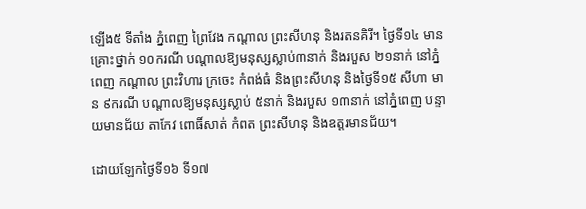ឡើង៥ ទីតាំង ភ្នំពេញ ព្រៃវែង កណ្ដាល ព្រះសីហនុ និងរតនគិរី។ ថ្ងៃទី១៤ មានគ្រោះថ្នាក់ ១០ករណី បណ្ដាលឱ្យមនុស្សស្លាប់៣នាក់ និងរបួស ២១នាក់ នៅភ្នំពេញ កណ្ដាល ព្រះវិហារ ក្រចេះ កំពង់ធំ និងព្រះសីហនុ និងថ្ងៃទី១៥ សីហា មាន ៩ករណី បណ្ដាលឱ្យមនុស្សស្លាប់ ៥នាក់ និងរបួស ១៣នាក់ នៅភ្នំពេញ បន្ទាយមានជ័យ តាកែវ ពោធិ៍សាត់ កំពត ព្រះសីហនុ និងឧត្តរមានជ័យ។

ដោយឡែកថ្ងៃទី១៦ ទី១៧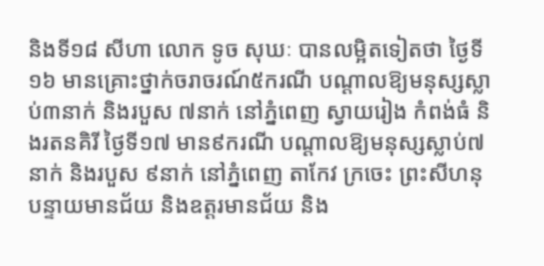និងទី១៨ សីហា លោក ទូច សុឃៈ បានលម្អិតទៀតថា ថ្ងៃទី១៦ មានគ្រោះថ្នាក់ចរាចរណ៍៥ករណី បណ្ដាលឱ្យមនុស្សស្លាប់៣នាក់ និងរបួស ៧នាក់ នៅភ្នំពេញ ស្វាយរៀង កំពង់ធំ និងរតនគិរី ថ្ងៃទី១៧ មាន៩ករណី បណ្ដាលឱ្យមនុស្សស្លាប់៧នាក់ និងរបួស ៩នាក់ នៅភ្នំពេញ តាកែវ ក្រចេះ ព្រះសីហនុ បន្ទាយមានជ័យ និងឧត្តរមានជ័យ និង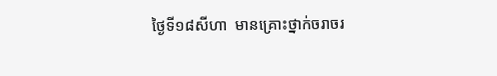ថ្ងៃទី១៨សីហា  មានគ្រោះថ្នាក់ចរាចរ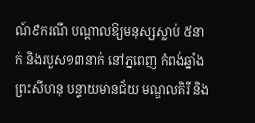ណ៍៩ករណី បណ្ដាលឱ្យមនុស្សស្លាប់ ៥នាក់ និងរបួស១៣នាក់ នៅភ្នពេញ កំពង់ឆ្នាំង ព្រះសីហនុ បន្ទាយមានជ័យ មណ្ឌលគិរី និង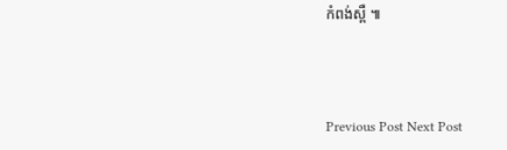កំពង់ស្ពឺ ៕



Previous Post Next Post